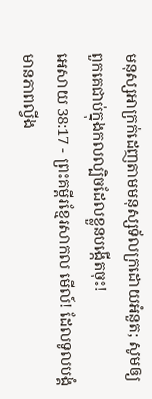មនុស្សអាក្រក់ដេញតាមមនុស្សទ័លក្រដោយអំនួត; សូមឲ្យពួកគេជាប់ក្នុងកលល្បិចដែលខ្លួនបង្កើតចុះ!
អេសាយ 38:17 - ព្រះគម្ពីរខ្មែរសាកល មើល៍! ដែលទូលបង្គំមានភាពល្វីង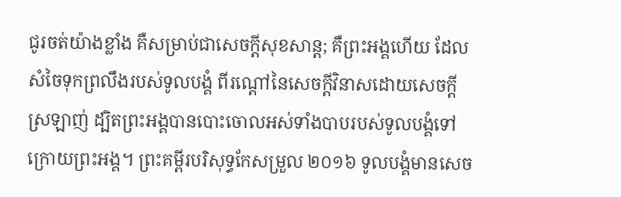ជូរចត់យ៉ាងខ្លាំង គឺសម្រាប់ជាសេចក្ដីសុខសាន្ត; គឺព្រះអង្គហើយ ដែលសំចៃទុកព្រលឹងរបស់ទូលបង្គំ ពីរណ្ដៅនៃសេចក្ដីវិនាសដោយសេចក្ដីស្រឡាញ់ ដ្បិតព្រះអង្គបានបោះចោលអស់ទាំងបាបរបស់ទូលបង្គំទៅក្រោយព្រះអង្គ។ ព្រះគម្ពីរបរិសុទ្ធកែសម្រួល ២០១៦ ទូលបង្គំមានសេច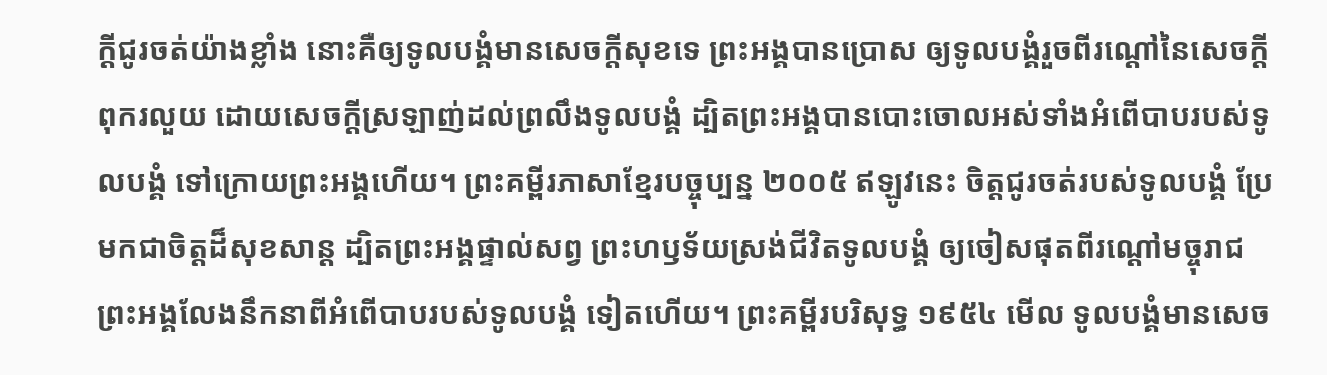ក្ដីជូរចត់យ៉ាងខ្លាំង នោះគឺឲ្យទូលបង្គំមានសេចក្ដីសុខទេ ព្រះអង្គបានប្រោស ឲ្យទូលបង្គំរួចពីរណ្តៅនៃសេចក្ដីពុករលួយ ដោយសេចក្ដីស្រឡាញ់ដល់ព្រលឹងទូលបង្គំ ដ្បិតព្រះអង្គបានបោះចោលអស់ទាំងអំពើបាបរបស់ទូលបង្គំ ទៅក្រោយព្រះអង្គហើយ។ ព្រះគម្ពីរភាសាខ្មែរបច្ចុប្បន្ន ២០០៥ ឥឡូវនេះ ចិត្តជូរចត់របស់ទូលបង្គំ ប្រែមកជាចិត្តដ៏សុខសាន្ត ដ្បិតព្រះអង្គផ្ទាល់សព្វ ព្រះហឫទ័យស្រង់ជីវិតទូលបង្គំ ឲ្យចៀសផុតពីរណ្ដៅមច្ចុរាជ ព្រះអង្គលែងនឹកនាពីអំពើបាបរបស់ទូលបង្គំ ទៀតហើយ។ ព្រះគម្ពីរបរិសុទ្ធ ១៩៥៤ មើល ទូលបង្គំមានសេច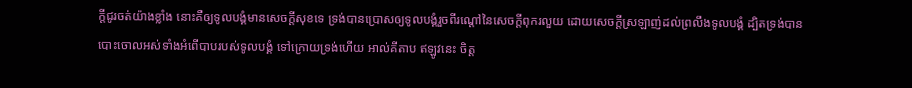ក្ដីជូរចត់យ៉ាងខ្លាំង នោះគឺឲ្យទូលបង្គំមានសេចក្ដីសុខទេ ទ្រង់បានប្រោសឲ្យទូលបង្គំរួចពីរណ្តៅនៃសេចក្ដីពុករលួយ ដោយសេចក្ដីស្រឡាញ់ដល់ព្រលឹងទូលបង្គំ ដ្បិតទ្រង់បានបោះចោលអស់ទាំងអំពើបាបរបស់ទូលបង្គំ ទៅក្រោយទ្រង់ហើយ អាល់គីតាប ឥឡូវនេះ ចិត្ត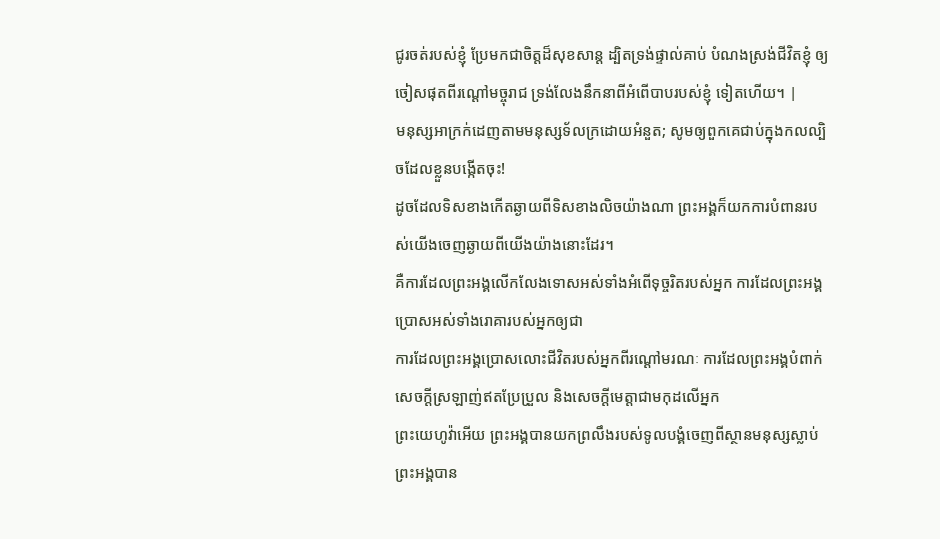ជូរចត់របស់ខ្ញុំ ប្រែមកជាចិត្តដ៏សុខសាន្ត ដ្បិតទ្រង់ផ្ទាល់គាប់ បំណងស្រង់ជីវិតខ្ញុំ ឲ្យចៀសផុតពីរណ្ដៅមច្ចុរាជ ទ្រង់លែងនឹកនាពីអំពើបាបរបស់ខ្ញុំ ទៀតហើយ។ |
មនុស្សអាក្រក់ដេញតាមមនុស្សទ័លក្រដោយអំនួត; សូមឲ្យពួកគេជាប់ក្នុងកលល្បិចដែលខ្លួនបង្កើតចុះ!
ដូចដែលទិសខាងកើតឆ្ងាយពីទិសខាងលិចយ៉ាងណា ព្រះអង្គក៏យកការបំពានរបស់យើងចេញឆ្ងាយពីយើងយ៉ាងនោះដែរ។
គឺការដែលព្រះអង្គលើកលែងទោសអស់ទាំងអំពើទុច្ចរិតរបស់អ្នក ការដែលព្រះអង្គប្រោសអស់ទាំងរោគារបស់អ្នកឲ្យជា
ការដែលព្រះអង្គប្រោសលោះជីវិតរបស់អ្នកពីរណ្ដៅមរណៈ ការដែលព្រះអង្គបំពាក់សេចក្ដីស្រឡាញ់ឥតប្រែប្រួល និងសេចក្ដីមេត្តាជាមកុដលើអ្នក
ព្រះយេហូវ៉ាអើយ ព្រះអង្គបានយកព្រលឹងរបស់ទូលបង្គំចេញពីស្ថានមនុស្សស្លាប់ ព្រះអង្គបាន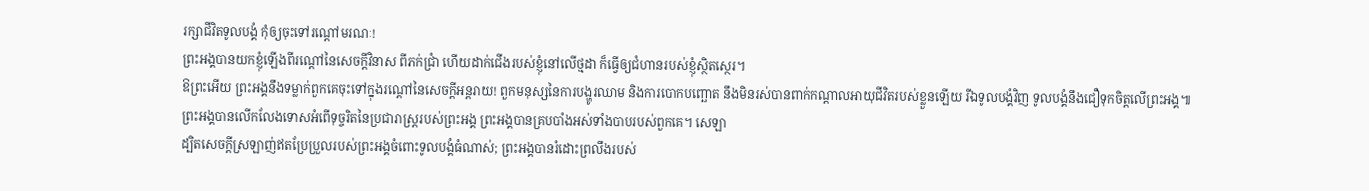រក្សាជីវិតទូលបង្គំ កុំឲ្យចុះទៅរណ្ដៅមរណៈ!
ព្រះអង្គបានយកខ្ញុំឡើងពីរណ្ដៅនៃសេចក្ដីវិនាស ពីភក់ជ្រាំ ហើយដាក់ជើងរបស់ខ្ញុំនៅលើថ្មដា ក៏ធ្វើឲ្យជំហានរបស់ខ្ញុំស្ថិតស្ថេរ។
ឱព្រះអើយ ព្រះអង្គនឹងទម្លាក់ពួកគេចុះទៅក្នុងរណ្ដៅនៃសេចក្ដីអន្តរាយ! ពួកមនុស្សនៃការបង្ហូរឈាម និងការបោកបញ្ឆោត នឹងមិនរស់បានពាក់កណ្ដាលអាយុជីវិតរបស់ខ្លួនឡើយ រីឯទូលបង្គំវិញ ទូលបង្គំនឹងជឿទុកចិត្តលើព្រះអង្គ៕
ព្រះអង្គបានលើកលែងទោសអំពើទុច្ចរិតនៃប្រជារាស្ត្ររបស់ព្រះអង្គ ព្រះអង្គបានគ្របបាំងអស់ទាំងបាបរបស់ពួកគេ។ សេឡា
ដ្បិតសេចក្ដីស្រឡាញ់ឥតប្រែប្រួលរបស់ព្រះអង្គចំពោះទូលបង្គំធំណាស់; ព្រះអង្គបានរំដោះព្រលឹងរបស់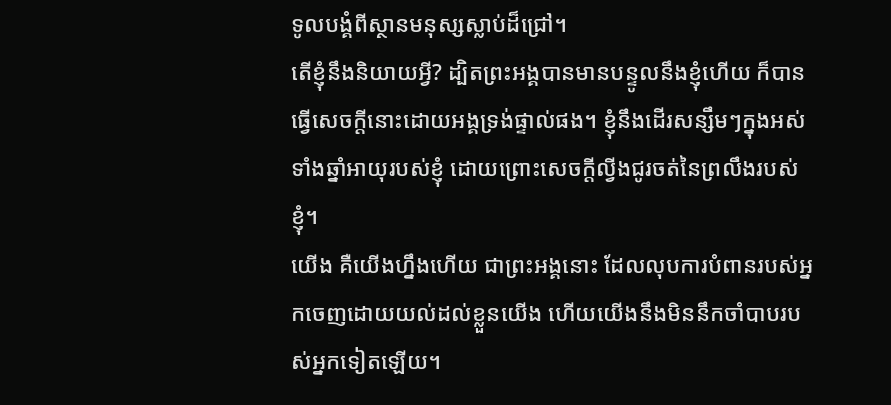ទូលបង្គំពីស្ថានមនុស្សស្លាប់ដ៏ជ្រៅ។
តើខ្ញុំនឹងនិយាយអ្វី? ដ្បិតព្រះអង្គបានមានបន្ទូលនឹងខ្ញុំហើយ ក៏បានធ្វើសេចក្ដីនោះដោយអង្គទ្រង់ផ្ទាល់ផង។ ខ្ញុំនឹងដើរសន្សឹមៗក្នុងអស់ទាំងឆ្នាំអាយុរបស់ខ្ញុំ ដោយព្រោះសេចក្ដីល្វីងជូរចត់នៃព្រលឹងរបស់ខ្ញុំ។
យើង គឺយើងហ្នឹងហើយ ជាព្រះអង្គនោះ ដែលលុបការបំពានរបស់អ្នកចេញដោយយល់ដល់ខ្លួនយើង ហើយយើងនឹងមិននឹកចាំបាបរបស់អ្នកទៀតឡើយ។